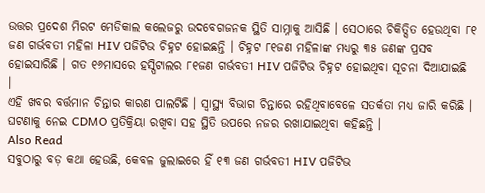ଉତ୍ତର ପ୍ରଦେଶ ମିରଟ ମେଡିକାଲ କଲେଜରୁ ଉଦବେଗଜନକ ସ୍ଥିତି ସାମ୍ନାକୁ ଆସିଛି । ସେଠାରେ ଚିକିତ୍ସିତ ହେଉଥିବା ୮୧ ଜଣ ଗର୍ଭବତୀ ମହିଳା HIV ପଜିଟିଭ ଚିହ୍ନଟ ହୋଇଛନ୍ତି । ଚିହ୍ନଟ ୮୧ଜଣ ମହିଳାଙ୍କ ମଧ୍ୟରୁ ୩୫ ଜଣଙ୍କ ପ୍ରସବ ହୋଇସାରିଛି । ଗତ ୧୬ମାସରେ ହସ୍ପିଟାଲର ୮୧ଜଣ ଗର୍ଭବତୀ HIV ପଜିଟିଭ ଚିହ୍ନଟ ହୋଇଥିବା ସୂଚନା ଦିଆଯାଇଛି ।
ଏହି ଖବର ବର୍ତ୍ତମାନ ଚିନ୍ତାର କାରଣ ପାଲଟିଛି । ସ୍ୱାସ୍ଥ୍ୟ ବିଭାଗ ଚିନ୍ତାରେ ରହିଥିବାବେଳେ ସତର୍କତା ମଧ୍ୟ ଜାରି କରିଛି । ଘଟଣାକୁ ନେଇ CDMO ପ୍ରତିକ୍ରିୟା ରଖିବା ସହ ସ୍ଥିତି ଉପରେ ନଜର ରଖାଯାଇଥିବା କହିଛନ୍ତି ।
Also Read
ସବୁଠାରୁ ବଡ଼ କଥା ହେଉଛି, କେବଳ ଜୁଲାଇରେ ହିଁ ୧୩ ଜଣ ଗର୍ଭବତୀ HIV ପଜିଟିଭ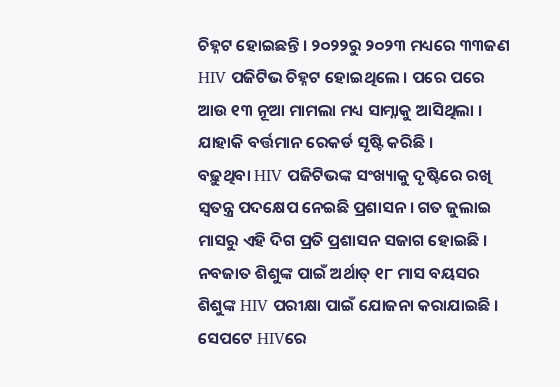ଚିହ୍ନଟ ହୋଇଛନ୍ତି । ୨୦୨୨ରୁ ୨୦୨୩ ମଧ୍ୟରେ ୩୩ଜଣ HIV ପଜିଟିଭ ଚିହ୍ନଟ ହୋଇଥିଲେ । ପରେ ପରେ ଆଉ ୧୩ ନୂଆ ମାମଲା ମଧ୍ୟ ସାମ୍ନାକୁ ଆସିଥିଲା । ଯାହାକି ବର୍ତ୍ତମାନ ରେକର୍ଡ ସୃଷ୍ଟି କରିଛି ।
ବଢ଼ୁଥିବା HIV ପଜିଟିଭଙ୍କ ସଂଖ୍ୟାକୁ ଦୃଷ୍ଟିରେ ରଖି ସ୍ୱତନ୍ତ୍ର ପଦକ୍ଷେପ ନେଇଛି ପ୍ରଶାସନ । ଗତ ଜୁଲାଇ ମାସରୁ ଏହି ଦିଗ ପ୍ରତି ପ୍ରଶାସନ ସଜାଗ ହୋଇଛି । ନବଜାତ ଶିଶୁଙ୍କ ପାଇଁ ଅର୍ଥାତ୍ ୧୮ ମାସ ବୟସର ଶିଶୁଙ୍କ HIV ପରୀକ୍ଷା ପାଇଁ ଯୋଜନା କରାଯାଇଛି । ସେପଟେ HIVରେ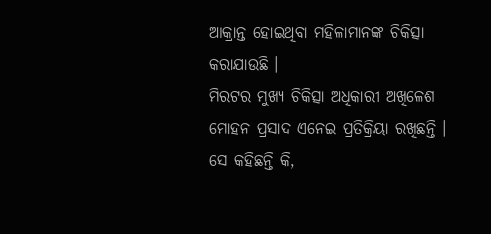ଆକ୍ରାନ୍ତ ହୋଇଥିବା ମହିଳାମାନଙ୍କ ଚିକିତ୍ସା କରାଯାଉଛି ।
ମିରଟର ମୁଖ୍ୟ ଚିକିତ୍ସା ଅଧିକାରୀ ଅଖିଳେଶ ମୋହନ ପ୍ରସାଦ ଏନେଇ ପ୍ରତିକ୍ରିୟା ରଖିଛନ୍ତି । ସେ କହିଛନ୍ତି କି,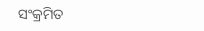ସଂକ୍ରମିତ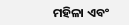ମହିଳା ଏବଂ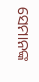ସେମାନଙ୍କ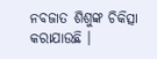ନବଜାତ ଶିଶୁଙ୍କ ଚିକିତ୍ସା କରାଯାଉଛି ।